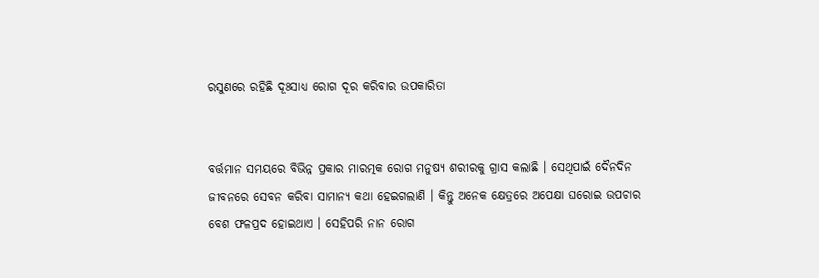ରସୁଣରେ ରହିଛି ଦୂଃସାଧ୍ୟ ରୋଗ ଦୂର କରିବାର ଉପକାରିତା


ବର୍ତ୍ତମାନ ସମୟରେ ବିଭିନ୍ନ ପ୍ରକାର ମାରତ୍ମକ ରୋଗ ମନୁଷ୍ୟ ଶରୀରକୁ ଗ୍ରାସ କଲାଛି । ସେଥିପାଇଁ ଦୈନଦିନ ଜୀବନରେ ସେବନ କରିବା ସାମାନ୍ୟ କଥା ହେଇଗଲାଣି । କିନ୍ତୁ ଅନେକ କ୍ଷେତ୍ରରେ ଅପେକ୍ଷା ଘରୋଇ ଉପଚାର ବେଶ ଫଳପ୍ରଦ ହୋଇଥାଏ । ସେହିପରି ନାନ ରୋଗ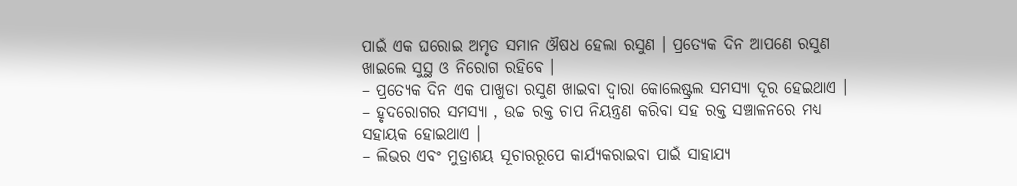ପାଇଁ ଏକ ଘରୋଇ ଅମୃତ ସମାନ ଔଷଧ ହେଲା ରସୁଣ । ପ୍ରତ୍ୟେକ ଦିନ ଆପଣେ ରସୁଣ ଖାଇଲେ ସୁସ୍ଥ ଓ ନିରୋଗ ରହିବେ ।
– ପ୍ରତ୍ୟେକ ଦିନ ଏକ ପାଖୁଡା ରସୁଣ ଖାଇବା ଦ୍ୱାରା କୋଲେଷ୍ଟ୍ରଲ ସମସ୍ୟା ଦୂର ହେଇଥାଏ ।
– ହୃଦରୋଗର ସମସ୍ୟା , ଉଚ୍ଚ ରକ୍ତ ଚାପ ନିୟନ୍ତ୍ରଣ କରିବା ସହ ରକ୍ତ ସଞ୍ଚାଳନରେ ମଧ୍ୟ ସହାୟକ ହୋଇଥାଏ ।
– ଲିଭର ଏବଂ ମୁତ୍ରାଶୟ ସୂଚାରରୂପେ କାର୍ଯ୍ୟକରାଇବା ପାଇଁ ସାହାଯ୍ୟ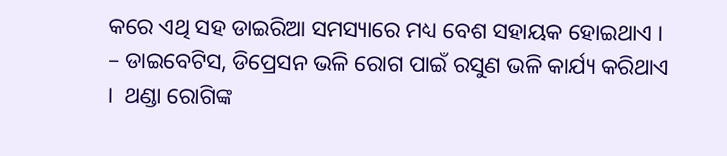କରେ ଏଥି ସହ ଡାଇରିଆ ସମସ୍ୟାରେ ମଧ୍ୟ ବେଶ ସହାୟକ ହୋଇଥାଏ ।
– ଡାଇବେଟିସ, ଡିପ୍ରେସନ ଭଳି ରୋଗ ପାଇଁ ରସୁଣ ଭଳି କାର୍ଯ୍ୟ କରିଥାଏ ।  ଥଣ୍ଡା ରୋଗିଙ୍କ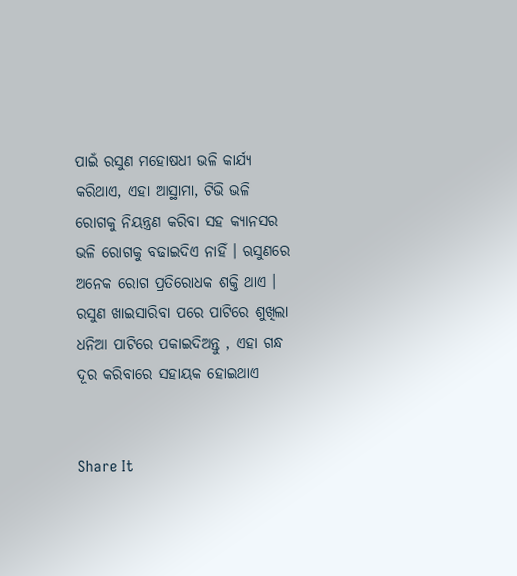ପାଇଁ ରସୁଣ ମହୋଷଧୀ ଭଳି କାର୍ଯ୍ୟ କରିଥାଏ, ଏହା ଆସ୍ଥାମା, ଟିଭି ଭଳି ରୋଗକୁ ନିୟନ୍ତ୍ରଣ କରିବା ସହ କ୍ୟାନସର ଭଳି ରୋଗକୁ ବଢାଇଦିଏ ନାହିଁ । ଋସୁଣରେ ଅନେକ ରୋଗ ପ୍ରତିରୋଧକ ଶକ୍ତି ଥାଏ । ରସୁଣ ଖାଇସାରିବା ପରେ ପାଟିରେ ଶୁଖିଲା ଧନିଆ ପାଟିରେ ପକାଇଦିଅନ୍ତୁ , ଏହା ଗନ୍ଧ ଦୂର କରିବାରେ ସହାୟକ ହୋଇଥାଏ


Share It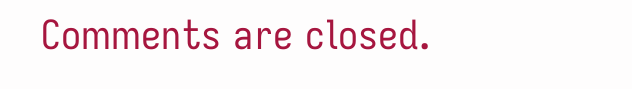Comments are closed.